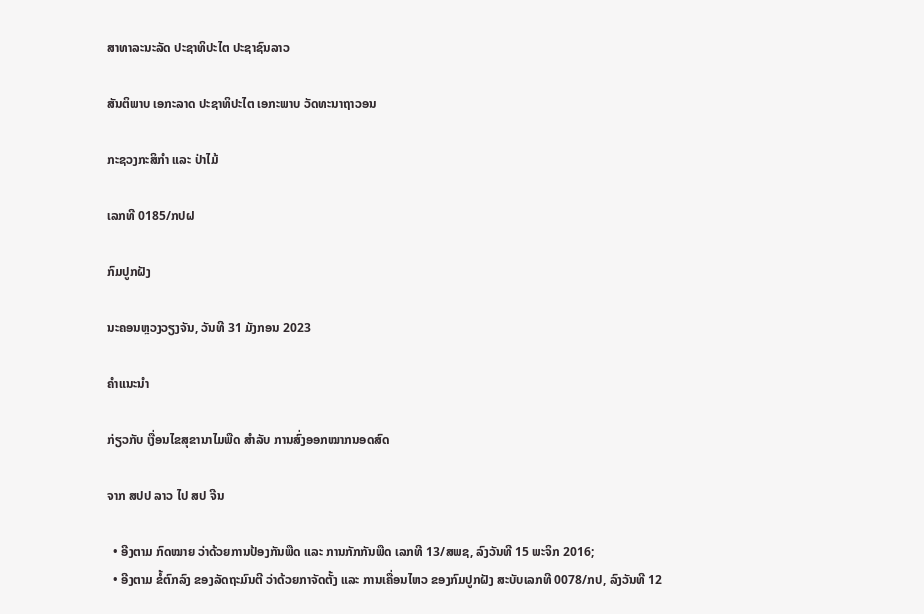ສາທາລະນະລັດ ປະຊາທິປະໄຕ ປະຊາຊົນລາວ

ສັນຕິພາບ ເອກະລາດ ປະຊາທິປະໄຕ ເອກະພາບ ວັດທະນາຖາວອນ

ກະຊວງກະສິກຳ ແລະ ປ່າໄມ້

ເລກທີ 0185/ກປຝ

ກົມປູກຝັງ

ນະຄອນຫຼວງວຽງຈັນ, ວັນທີ 31 ມັງກອນ 2023

ຄຳແນະນຳ

ກ່ຽວກັບ ເງື່ອນໄຂສຸຂານາໄມພືດ ສຳລັບ ການສົ່ງອອກໝາກນອດສົດ

ຈາກ ສປປ ລາວ ໄປ ສປ ຈີນ

  • ອີງຕາມ ກົດໝາຍ ວ່າດ້ວຍການປ້ອງກັນພືດ ແລະ ການກັກກັນພືດ ເລກທີ 13/ສພຊ, ລົງວັນທີ 15 ພະຈິກ 2016;
  • ອີງຕາມ ຂໍ້ຕົກລົງ ຂອງລັດຖະມົນຕີ ວ່າດ້ວຍກາຈັດຕັ້ງ ແລະ ການເຄື່ອນໄຫວ ຂອງກົມປູກຝັງ ສະບັບເລກທີ 0078/ກປ, ລົງວັນທີ 12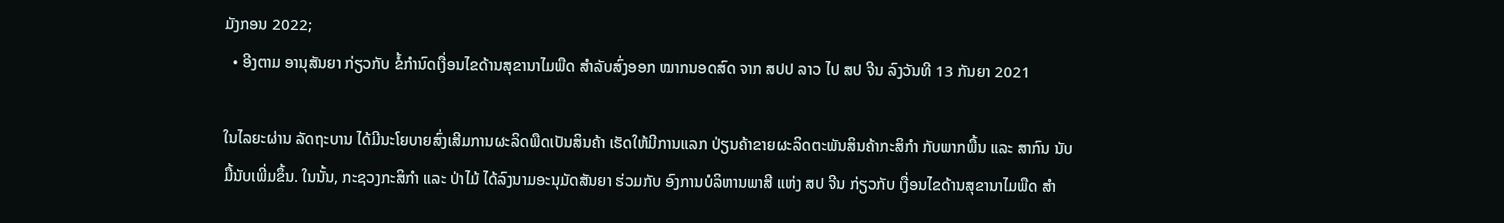ມັງກອນ 2022;
  • ອີງຕາມ ອານຸສັນຍາ ກ່ຽວກັບ ຂໍ້ກຳນົດເງື່ອນໄຂດ້ານສຸຂານາໄມພືດ ສຳລັບສົ່ງອອກ ໝາກນອດສົດ ຈາກ ສປປ ລາວ ໄປ ສປ ຈີນ ລົງວັນທີ 13 ກັນຍາ 2021

ໃນໄລຍະຜ່ານ ລັດຖະບານ ໄດ້ມີນະໂຍບາຍສົ່ງເສີມການຜະລິດພືດເປັນສິນຄ້າ ເຮັດໃຫ້ມີການແລກ ປ່ຽນຄ້າຂາຍຜະລິດຕະພັນສິນຄ້າກະສິກຳ ກັບພາກພື້ນ ແລະ ສາກົນ ນັບມື້ນັບເພີ່ມຂຶ້ນ. ໃນນັ້ນ, ກະຊວງກະສິກຳ ແລະ ປ່າໄມ້ ໄດ້ລົງນາມອະນຸມັດສັນຍາ ຮ່ວມກັບ ອົງການບໍລິຫານພາສີ ແຫ່ງ ສປ ຈີນ ກ່ຽວກັບ ເງື່ອນໄຂດ້ານສຸຂານາໄມພືດ ສຳ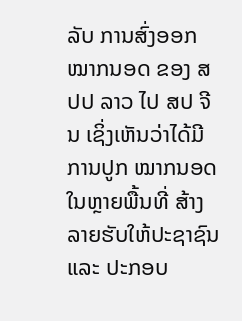ລັບ ການສົ່ງອອກ ໝາກນອດ ຂອງ ສປປ ລາວ ໄປ ສປ ຈີນ ເຊິ່ງເຫັນວ່າໄດ້ມີການປູກ ໝາກນອດ ໃນຫຼາຍພື້ນທີ່ ສ້າງລາຍຮັບໃຫ້ປະຊາຊົນ ແລະ ປະກອບ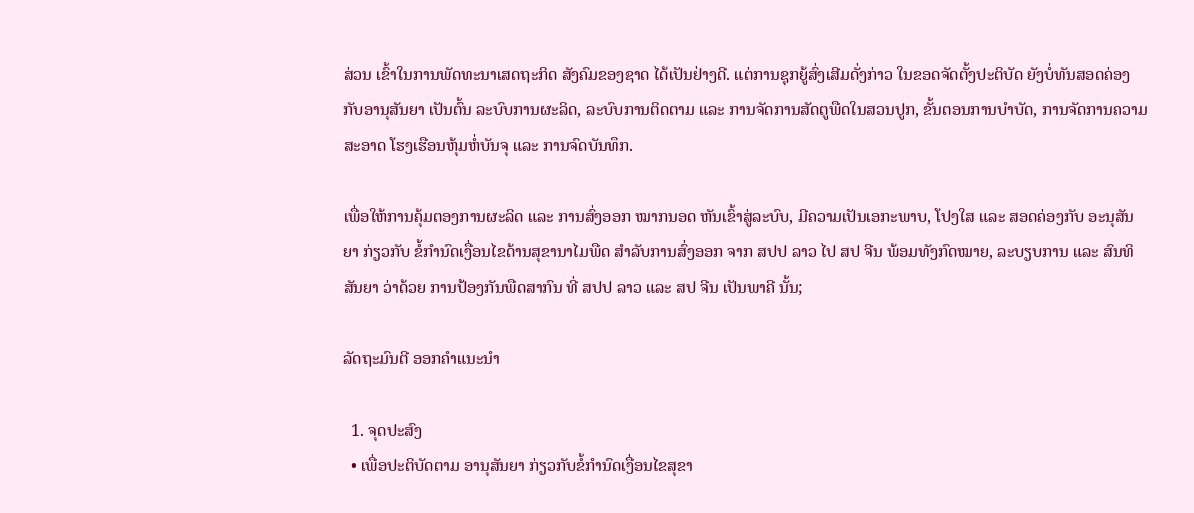ສ່ວນ ເຂົ້າໃນການພັດທະນາເສດຖະກິດ ສັງຄົມຂອງຊາດ ໄດ້ເປັນຢ່າງດີ. ແຕ່ການຊຸກຍູ້ສົ່ງເສີມດັ່ງກ່າວ ໃນຂອດຈັດຕັ້ງປະຕິບັດ ຍັງບໍ່ທັນສອດຄ່ອງກັບອານຸສັນຍາ ເປັນຕົ້ນ ລະບົບການຜະລິດ, ລະບົບການຕິດຕາມ ແລະ ການຈັດການສັດຕູພືດໃນສວນປູກ, ຂັ້ນຕອນການບຳບັດ, ການຈັດການຄວາມສະອາດ ໂຮງເຮືອນຫຸ້ມຫໍ່ບັນຈຸ ແລະ ການຈົດບັນທຶກ.

ເພື່ອໃຫ້ການຄຸ້ມຕອງການຜະລິດ ແລະ ການສົ່ງອອກ ໝາກນອດ ຫັນເຂົ້າສູ່ລະບົບ, ມີຄວາມເປັນເອກະພາບ, ໂປງໃສ ແລະ ສອດຄ່ອງກັບ ອະນຸສັນຍາ ກ່ຽວກັບ ຂໍ້ກຳນົດເງື່ອນໄຂດ້ານສຸຂານາໄມພືດ ສຳລັບການສົ່ງອອກ ຈາກ ສປປ ລາວ ໄປ ສປ ຈີນ ພ້ອມທັງກົດໝາຍ, ລະບຽບການ ແລະ ສົນທິສັນຍາ ວ່າດ້ວຍ ການປ້ອງກັນພືດສາກົນ ທີ່ ສປປ ລາວ ແລະ ສປ ຈີນ ເປັນພາຄີ ນັ້ນ;

ລັດຖະມົນຕີ ອອກຄຳແນະນຳ

  1. ຈຸດປະສົງ
  • ເພື່ອປະຕິບັດຕາມ ອານຸສັນຍາ ກ່ຽວກັບຂໍ້ກຳນົດເງື່ອນໄຂສຸຂາ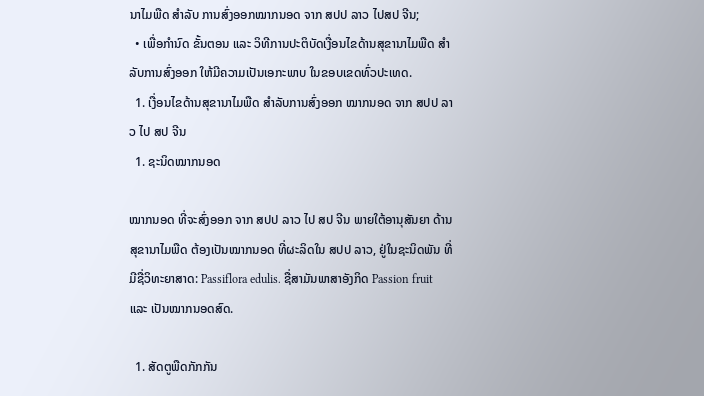ນາໄມພືດ ສຳລັບ ການສົ່ງອອກໝາກນອດ ຈາກ ສປປ ລາວ ໄປສປ ຈີນ;
  • ເພື່ອກຳນົດ ຂັ້ນຕອນ ແລະ ວິທີການປະຕິບັດເງື່ອນໄຂດ້ານສຸຂານາໄມພືດ ສຳລັບການສົ່ງອອກ ໃຫ້ມີຄວາມເປັນເອກະພາບ ໃນຂອບເຂດທົ່ວປະເທດ.
  1. ເງື່ອນໄຂດ້ານສຸຂານາໄມພືດ ສຳລັບການສົ່ງອອກ ໝາກນອດ ຈາກ ສປປ ລາວ ໄປ ສປ ຈີນ
  1. ຊະນິດໝາກນອດ

ໝາກນອດ ທີ່ຈະສົ່ງອອກ ຈາກ ສປປ ລາວ ໄປ ສປ ຈີນ ພາຍໃຕ້ອານຸສັນຍາ ດ້ານສຸຂານາໄມພືດ ຕ້ອງເປັນໝາກນອດ ທີ່ຜະລິດໃນ ສປປ ລາວ, ຢູ່ໃນຊະນິດພັນ ທີ່ມີຊື່ວິທະຍາສາດ: Passiflora edulis. ຊື່ສາມັນພາສາອັງກິດ Passion fruit ແລະ ເປັນໝາກນອດສົດ.

  1. ສັດຕູພືດກັກກັນ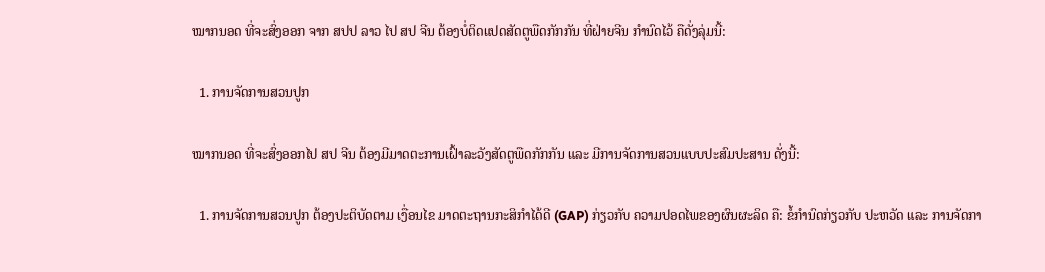ໝາກນອດ ທີ່ຈະສົ່ງອອກ ຈາກ ສປປ ລາວ ໄປ ສປ ຈີນ ຕ້ອງບໍ່ຕິດແປດສັດຕູພືດກັກກັນ ທີ່ຝ່າຍຈີນ ກຳນົດໄວ້ ຄືດັ່ງລຸ່ມນີ້:

  1. ການຈັດການສວນປູກ

ໝາກນອດ ທີ່ຈະສົ່ງອອກໄປ ສປ ຈີນ ຕ້ອງມີມາດຕະການເຝົ້າລະວັງສັດຕູພືດກັກກັນ ແລະ ມີການຈັດການສວນແບບປະສົມປະສານ ດັ່ງນີ້:

  1. ການຈັດການສວນປູກ ຕ້ອງປະຕິບັດຕາມ ເງື່ອນໄຂ ມາດຕະຖານກະສິກຳໄດ້ດີ (GAP) ກ່ຽວກັບ ຄວາມປອດໄພຂອງຜົນຜະລິດ ຄື: ຂໍ້ກຳນົດກ່ຽວກັບ ປະຫວັດ ແລະ ການຈັດກາ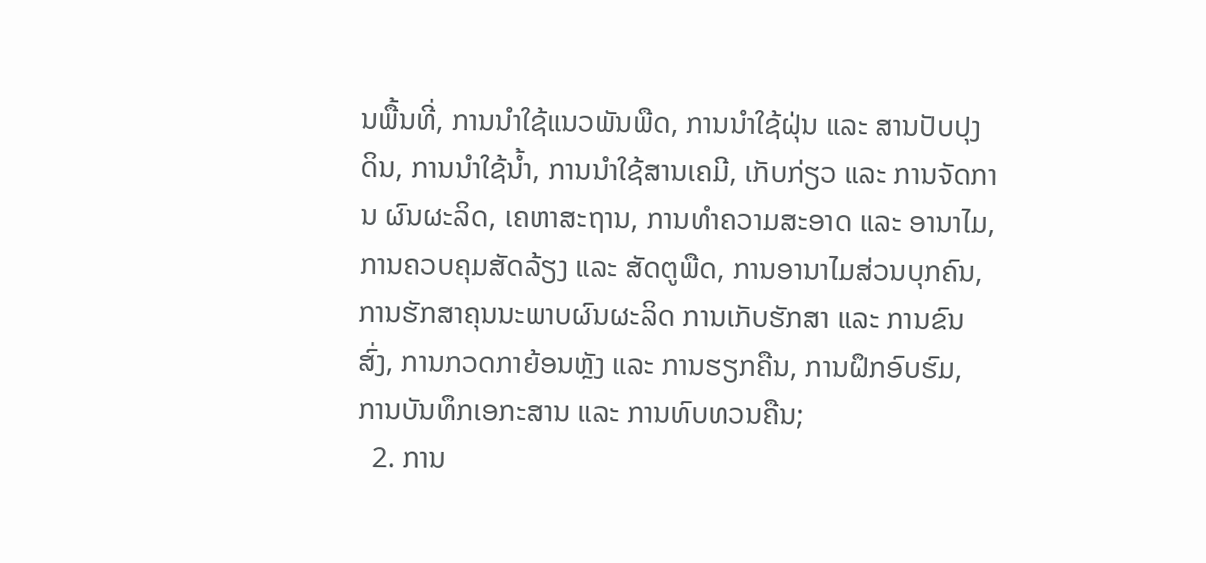ນພື້ນທີ່, ການນຳໃຊ້ແນວພັນພືດ, ການນຳໃຊ້ຝຸ່ນ ແລະ ສານປັບປຸງດິນ, ການນຳໃຊ້ນ້ຳ, ການນຳໃຊ້ສານເຄມີ, ເກັບກ່ຽວ ແລະ ການຈັດການ ຜົນຜະລິດ, ເຄຫາສະຖານ, ການທຳຄວາມສະອາດ ແລະ ອານາໄມ, ການຄວບຄຸມສັດລ້ຽງ ແລະ ສັດຕູພືດ, ການອານາໄມສ່ວນບຸກຄົນ, ການຮັກສາຄຸນນະພາບຜົນຜະລິດ ການເກັບຮັກສາ ແລະ ການຂົນສົ່ງ, ການກວດກາຍ້ອນຫຼັງ ແລະ ການຮຽກຄືນ, ການຝຶກອົບຮົມ, ການບັນທຶກເອກະສານ ແລະ ການທົບທວນຄືນ;
  2. ການ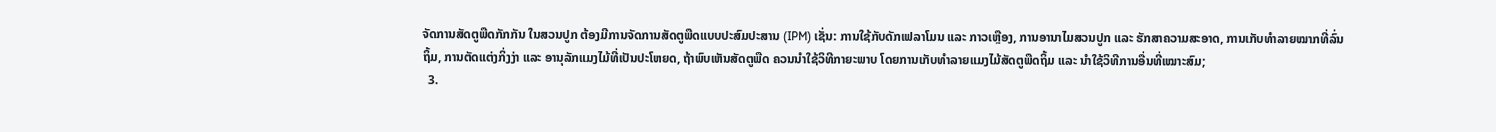ຈັດການສັດຕູພືດກັກກັນ ໃນສວນປູກ ຕ້ອງມີການຈັດການສັດຕູພືດແບບປະສົມປະສານ (IPM) ເຊັ່ນ: ການໃຊ້ກັບດັກເຟລາໂມນ ແລະ ກາວເຫຼືອງ, ການອານາໄມສວນປູກ ແລະ ຮັກສາຄວາມສະອາດ, ການເກັບທຳລາຍໝາກທີ່ລົ່ນຖິ້ມ, ການຕັດແຕ່ງກິ່ງງ່າ ແລະ ອານຸລັກແມງໄມ້ທີ່ເປັນປະໂຫຍດ, ຖ້າພົບເຫັນສັດຕູພືດ ຄວນນຳໃຊ້ວິທີກາຍະພາບ ໂດຍການເກັບທຳລາຍແມງໄມ້ສັດຕູພືດຖິ້ມ ແລະ ນຳໃຊ້ວິທີການອື່ນທີ່ເໝາະສົມ;
  3.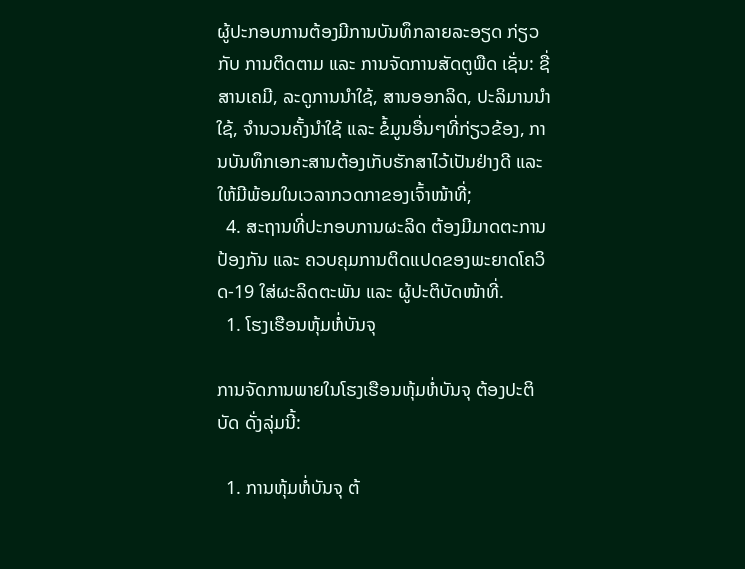ຜູ້ປະກອບການຕ້ອງມີການບັນທຶກລາຍລະອຽດ ກ່ຽວກັບ ການຕິດຕາມ ແລະ ການຈັດການສັດຕູພືດ ເຊັ່ນ: ຊື່ສານເຄມີ, ລະດູການນຳໃຊ້, ສານອອກລິດ, ປະລິມານນຳໃຊ້, ຈຳນວນຄັ້ງນຳໃຊ້ ແລະ ຂໍ້ມູນອື່ນໆທີ່ກ່ຽວຂ້ອງ, ການບັນທຶກເອກະສານຕ້ອງເກັບຮັກສາໄວ້ເປັນຢ່າງດີ ແລະ ໃຫ້ມີພ້ອມໃນເວລາກວດກາຂອງເຈົ້າໜ້າທີ່;
  4. ສະຖານທີ່ປະກອບການຜະລິດ ຕ້ອງມີມາດຕະການປ້ອງກັນ ແລະ ຄວບຄຸມການຕິດແປດຂອງພະຍາດໂຄວິດ-19 ໃສ່ຜະລິດຕະພັນ ແລະ ຜູ້ປະຕິບັດໜ້າທີ່.
  1. ໂຮງເຮືອນຫຸ້ມຫໍ່ບັນຈຸ

ການຈັດການພາຍໃນໂຮງເຮືອນຫຸ້ມຫໍ່ບັນຈຸ ຕ້ອງປະຕິບັດ ດັ່ງລຸ່ມນີ້:

  1. ການຫຸ້ມຫໍ່ບັນຈຸ ຕ້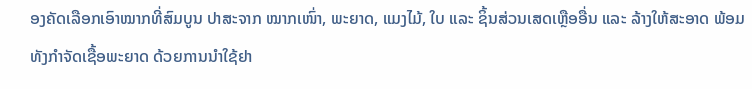ອງຄັດເລືອກເອົາໝາກທີ່ສົມບູນ ປາສະຈາກ ໝາກເໜົ່າ, ພະຍາດ, ແມງໄມ້, ໃບ ແລະ ຊິ້ນສ່ວນເສດເຫຼືອອື່ນ ແລະ ລ້າງໃຫ້ສະອາດ ພ້ອມທັງກຳຈັດເຊື້ອພະຍາດ ດ້ວຍການນຳໃຊ້ຢາ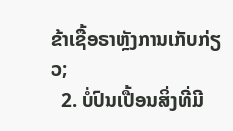ຂ້າເຊື້ອຣາຫຼັງການເກັບກ່ຽວ;
  2. ບໍ່ປົນເປື້ອນສິ່ງທີ່ມີ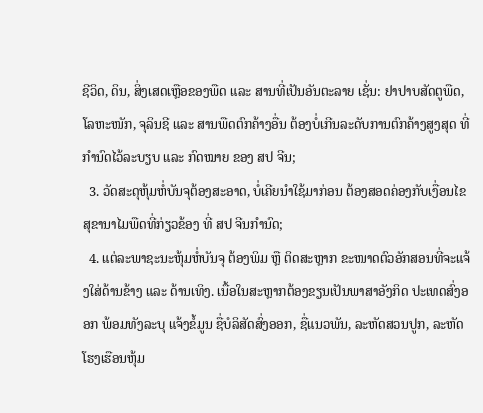ຊີວິດ, ດິນ, ສິ່ງເສດເຫຼືອຂອງພືດ ແລະ ສານທີ່ເປັນອັນຕະລາຍ ເຊັ່ນ: ຢາປາບສັດຕູພືດ, ໂລຫະໜັກ, ຈຸລິນຊີ ແລະ ສານພືດຕົກຄ້າງອື່ນ ຕ້ອງບໍ່ເກີນລະດັບການຕົກຄ້າງສູງສຸດ ທີ່ກຳນົດໄວ້ລະບຽບ ແລະ ກົດໝາຍ ຂອງ ສປ ຈີນ;
  3. ວັດສະດຸຫຸ້ມຫໍ່ບັນຈຸຕ້ອງສະອາດ, ບໍ່ເຄີຍນຳໃຊ້ມາກ່ອນ ຕ້ອງສອດຄ່ອງກັບເງື່ອນໄຂສຸຂານາໄມພືດທີ່ກ່ຽວຂ້ອງ ທີ່ ສປ ຈີນກຳນົດ;
  4. ແຕ່ລະພາຊະນະຫຸ້ມຫໍ່ບັນຈຸ ຕ້ອງພິມ ຫຼື ຕິດສະຫຼາກ ຂະໜາດຕົວອັກສອນທີ່ຈະແຈ້ງໃສ່ດ້ານຂ້າງ ແລະ ດ້ານເທິງ. ເນື້ອໃນສະຫຼາກຕ້ອງຂຽນເປັນພາສາອັງກິດ ປະເທດສົ່ງອອກ ພ້ອມທັງລະບຸ ແຈ້ງຂໍ້ມູນ ຊື່ບໍລິສັດສົ່ງອອກ, ຊື່ແນວພັນ, ລະຫັດສວນປູກ, ລະຫັດໂຮງເຮືອນຫຸ້ມ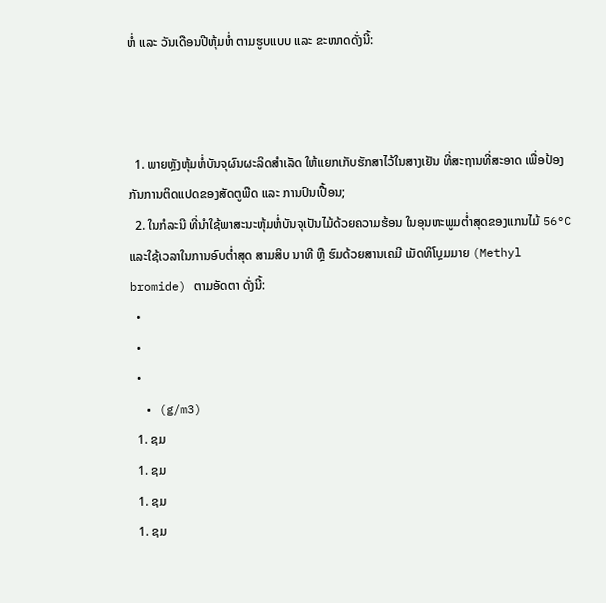ຫໍ່ ແລະ ວັນເດືອນປີຫຸ້ມຫໍ່ ຕາມຮູບແບບ ແລະ ຂະໜາດດັ່ງນີ້:



  1. ພາຍຫຼັງຫຸ້ມຫໍ່ບັນຈຸຜົນຜະລິດສຳເລັດ ໃຫ້ແຍກເກັບຮັກສາໄວ້ໃນສາງເຢັນ ທີ່ສະຖານທີ່ສະອາດ ເພື່ອປ້ອງກັນການຕິດແປດຂອງສັດຕູພືດ ແລະ ການປົນເປື້ອນ;
  2. ໃນກໍລະນີ ທີ່ນຳໃຊ້ພາສະນະຫຸ້ມຫໍ່ບັນຈຸເປັນໄມ້ດ້ວຍຄວາມຮ້ອນ ໃນອຸນຫະພູມຕ່ຳສຸດຂອງແກນໄມ້ 56°C ແລະໃຊ້ເວລາໃນການອົບຕ່ຳສຸດ ສາມສິບ ນາທີ ຫຼື ຮົມດ້ວຍສານເຄມີ ເມັດທິໂບຼມມາຍ (Methyl bromide) ຕາມອັດຕາ ດັ່ງນີ້:
  •
  •
  •
  • (g/m3)
  1. ຊມ
  1. ຊມ
  1. ຊມ
  1. ຊມ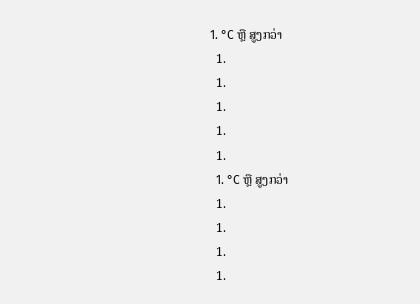1. °C ຫຼື ສູງກວ່າ
  1.
  1.
  1.
  1.
  1.
  1. °C ຫຼື ສູງກວ່າ
  1.
  1.
  1.
  1.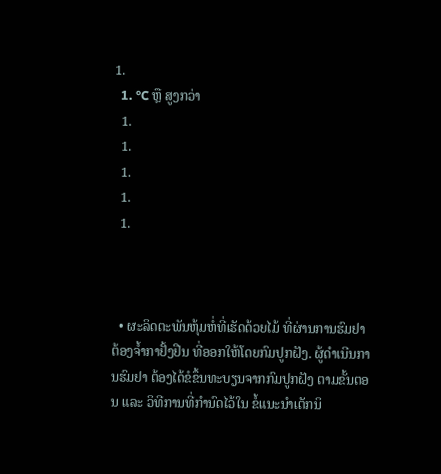1.
  1. °C ຫຼື ສູງກວ່າ
  1.
  1.
  1.
  1.
  1.



  • ຜະລິດຕະພັນຫຸ້ມຫໍ່ທີ່ເຮັດດ້ວຍໄມ້ ທີ່ຜ່ານການຮົມຢາ ຕ້ອງຈ້ຳກາຢັ້ງຢືນ ທີ່ອອກໃຫ້ໂດຍກົມປູກຝັງ. ຜູ້ດຳເນີນການຮົມຢາ ຕ້ອງໄດ້ຂໍຂຶ້ນທະບຽນຈາກກົມປູກຝັງ ຕາມຂັ້ນຕອນ ແລະ ວິທີການທີ່ກຳນົດໄວ້ໃນ ຂໍ້ແນະນຳເຕັກນິ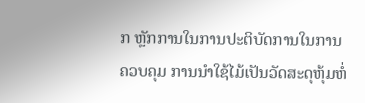ກ ຫຼັກການໃນການປະຕິບັດການໃນການຄວບຄຸມ ການນຳໃຊ້ໄມ້ເປັນວັດສະດຸຫຸ້ມຫໍ່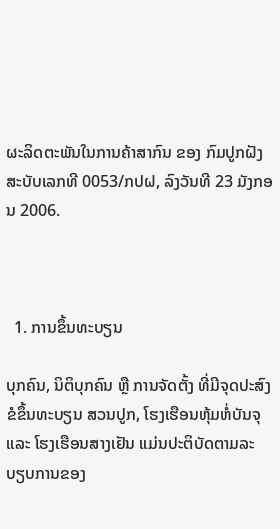ຜະລິດຕະພັນໃນການຄ້າສາກົນ ຂອງ ກົມປູກຝັງ ສະບັບເລກທີ 0053/ກປຝ, ລົງວັນທີ 23 ມັງກອນ 2006.



  1. ການຂຶ້ນທະບຽນ

ບຸກຄົນ, ນິຕິບຸກຄົນ ຫຼື ການຈັດຕັ້ງ ທີ່ມີຈຸດປະສົງ ຂໍຂຶ້ນທະບຽນ ສວນປູກ, ໂຮງເຮືອນຫຸ້ມຫໍ່ບັນຈຸ ແລະ ໂຮງເຮືອນສາງເຢັນ ແມ່ນປະຕິບັດຕາມລະບຽບການຂອງ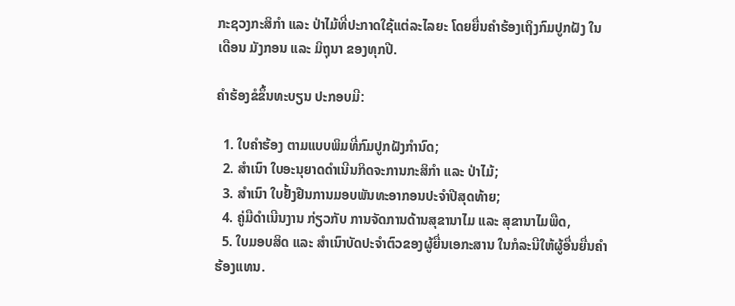ກະຊວງກະສິກຳ ແລະ ປ່າໄມ້ທີ່ປະກາດໃຊ້ແຕ່ລະໄລຍະ ໂດຍຍື່ນຄຳຮ້ອງເຖິງກົມປູກຝັງ ໃນເດືອນ ມັງກອນ ແລະ ມິຖຸນາ ຂອງທຸກປີ.

ຄຳຮ້ອງຂໍຂຶ້ນທະບຽນ ປະກອບມີ:

  1. ໃບຄຳຮ້ອງ ຕາມແບບພິມທີ່ກົມປູກຝັງກຳນົດ;
  2. ສຳເນົາ ໃບອະນຸຍາດດຳເນີນກິດຈະການກະສິກຳ ແລະ ປ່າໄມ້;
  3. ສຳເນົາ ໃບຢັ້ງຢືນການມອບພັນທະອາກອນປະຈຳປີສຸດທ້າຍ;
  4. ຄູ່ມືດຳເນີນງານ ກ່ຽວກັບ ການຈັດການດ້ານສຸຂານາໄມ ແລະ ສຸຂານາໄມພືດ,
  5. ໃບມອບສິດ ແລະ ສຳເນົາບັດປະຈຳຕົວຂອງຜູ້ຍື່ນເອກະສານ ໃນກໍລະນີໃຫ້ຜູ້ອື່ນຍື່ນຄຳຮ້ອງແທນ.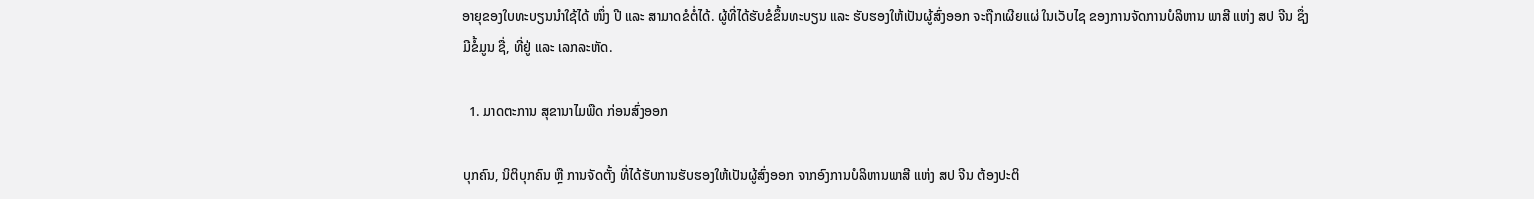ອາຍຸຂອງໃບທະບຽນນຳໃຊ້ໄດ້ ໜຶ່ງ ປີ ແລະ ສາມາດຂໍຕໍ່ໄດ້. ຜູ້ທີ່ໄດ້ຮັບຂໍຂຶ້ນທະບຽນ ແລະ ຮັບຮອງໃຫ້ເປັນຜູ້ສົ່ງອອກ ຈະຖືກເຜີຍແຜ່ ໃນເວັບໄຊ ຂອງການຈັດການບໍລິຫານ ພາສີ ແຫ່ງ ສປ ຈີນ ຊຶ່ງມີຂໍ້ມູນ ຊື່, ທີ່ຢູ່ ແລະ ເລກລະຫັດ.

  1. ມາດຕະການ ສຸຂານາໄມພືດ ກ່ອນສົ່ງອອກ

ບຸກຄົນ, ນິຕິບຸກຄົນ ຫຼື ການຈັດຕັ້ງ ທີ່ໄດ້ຮັບການຮັບຮອງໃຫ້ເປັນຜູ້ສົ່ງອອກ ຈາກອົງການບໍລິຫານພາສີ ແຫ່ງ ສປ ຈີນ ຕ້ອງປະຕິ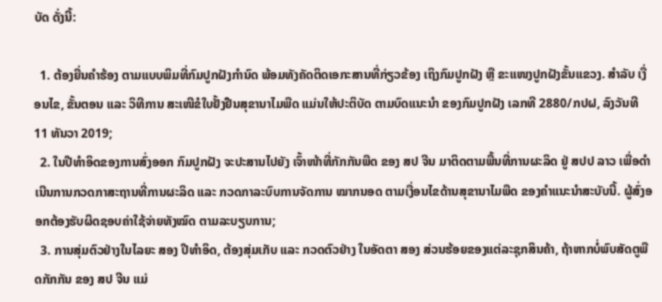ບັດ ດັ່ງນີ້:

  1. ຕ້ອງຍື່ນຄຳຮ້ອງ ຕາມແບບພິມທີ່ກົມປູກຝັງກຳນົດ ພ້ອມທັງຄັດຕິດເອກະສານທີ່ກ່ຽວຂ້ອງ ເຖິງກົມປູກຝັງ ຫຼື ຂະແໜງປູກຝັງຂັ້ນແຂວງ. ສຳລັບ ເງື່ອນໄຂ, ຂັ້ນຕອນ ແລະ ວິທີການ ສະເໜີຂໍໃບຢັ້ງຢືນສຸຂານາໄມພືດ ແມ່ນໃຫ້ປະຕິບັດ ຕາມບົດແນະນຳ ຂອງກົມປູກຝັງ ເລກທີ 2880/ກປຝ, ລົງວັນທີ 11 ທັນວາ 2019;
  2. ໃນປີທຳອິດຂອງການສົ່ງອອກ ກົມປູກຝັງ ຈະປະສານໄປຍັງ ເຈົ້າໜ້າທີ່ກັກກັນພືດ ຂອງ ສປ ຈີນ ມາຕິດຕາມພື້ນທີ່ການຜະລິດ ຢູ່ ສປປ ລາວ ເພື່ອດຳເນີນການກວດກາສະຖານທີ່ການຜະລິດ ແລະ ກວດກາລະບົບການຈັດການ ໝາກນອດ ຕາມເງື່ອນໄຂດ້ານສຸຂານາໄມພືດ ຂອງຄຳແນະນຳສະບັບນີ້. ຜູ້ສົ່ງອອກຕ້ອງຮັບຜິດຊອບຄ່າໃຊ້ຈ່າຍທັງໝົດ ຕາມລະບຽບການ;
  3. ການສຸ່ມຕົວຢ່າງໃນໄລຍະ ສອງ ປີທຳອິດ, ຕ້ອງສຸ່ມເກັບ ແລະ ກວດຕົວຢ່າງ ໃນອັດຕາ ສອງ ສ່ວນຮ້ອຍຂອງແຕ່ລະຊຸກສິນຄ້າ, ຖ້າຫາກບໍ່ພົບສັດຕູພືດກັກກັນ ຂອງ ສປ ຈີນ ແມ່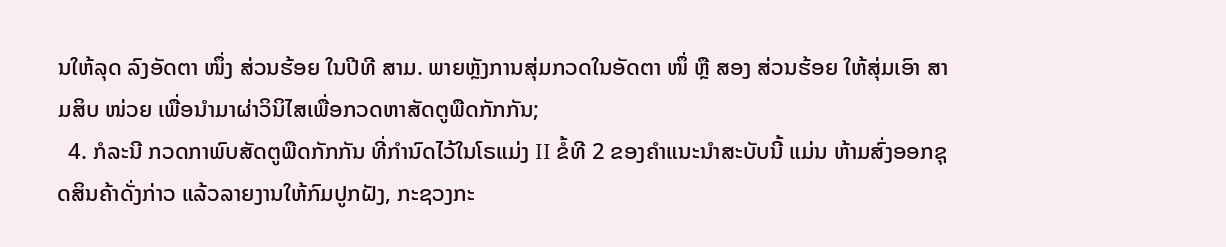ນໃຫ້ລຸດ ລົງອັດຕາ ໜຶ່ງ ສ່ວນຮ້ອຍ ໃນປີທີ ສາມ. ພາຍຫຼັງການສຸ່ມກວດໃນອັດຕາ ໜຶ່ ຫຼື ສອງ ສ່ວນຮ້ອຍ ໃຫ້ສຸ່ມເອົາ ສາມສິບ ໜ່ວຍ ເພື່ອນຳມາຜ່າວິນິໄສເພື່ອກວດຫາສັດຕູພືດກັກກັນ;
  4. ກໍລະນີ ກວດກາພົບສັດຕູພືດກັກກັນ ທີ່ກຳນົດໄວ້ໃນໂຣແມ່ງ II ຂໍ້ທີ 2 ຂອງຄຳແນະນຳສະບັບນີ້ ແມ່ນ ຫ້າມສົ່ງອອກຊຸດສິນຄ້າດັ່ງກ່າວ ແລ້ວລາຍງານໃຫ້ກົມປູກຝັງ, ກະຊວງກະ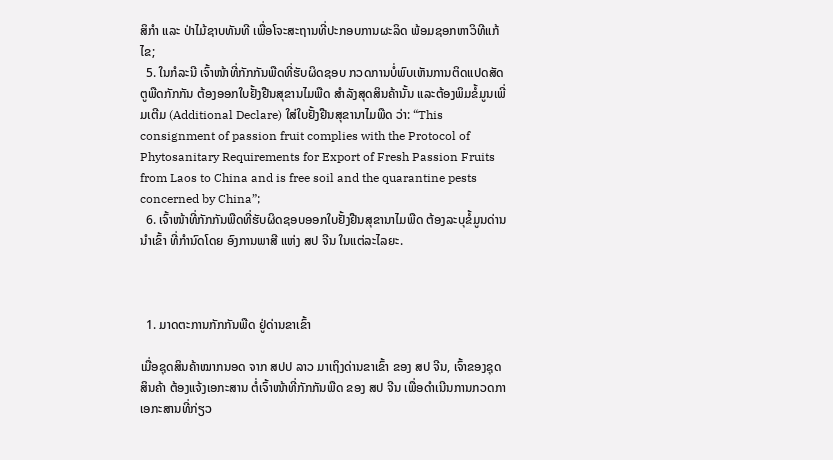ສິກຳ ແລະ ປ່າໄມ້ຊາບທັນທີ ເພື່ອໂຈະສະຖານທີ່ປະກອບການຜະລິດ ພ້ອມຊອກຫາວິທີແກ້ໄຂ;
  5. ໃນກໍລະນີ ເຈົ້າໜ້າທີ່ກັກກັນພືດທີ່ຮັບຜິດຊອບ ກວດການບໍ່ພົບເຫັນການຕິດແປດສັດຕູພືດກັກກັນ ຕ້ອງອອກໃບຢັ້ງຢືນສຸຂານໄມພືດ ສຳລັງສຸດສິນຄ້ານັ້ນ ແລະຕ້ອງພິມຂໍ້ມູນເພີ່ມເຕີມ (Additional Declare) ໃສ່ໃບຢັ້ງຢືນສຸຂານາໄມພືດ ວ່າ: “This consignment of passion fruit complies with the Protocol of Phytosanitary Requirements for Export of Fresh Passion Fruits from Laos to China and is free soil and the quarantine pests concerned by China”;
  6. ເຈົ້າໜ້າທີ່ກັກກັນພືດທີ່ຮັບຜິດຊອບອອກໃບຢັ້ງຢືນສຸຂານາໄມພືດ ຕ້ອງລະບຸຂໍ້ມູນດ່ານນຳເຂົ້າ ທີ່ກຳນົດໂດຍ ອົງການພາສີ ແຫ່ງ ສປ ຈີນ ໃນແຕ່ລະໄລຍະ.



  1. ມາດຕະການກັກກັນພືດ ຢູ່ດ່ານຂາເຂົ້າ

ເມື່ອຊຸດສິນຄ້າໝາກນອດ ຈາກ ສປປ ລາວ ມາເຖິງດ່ານຂາເຂົ້າ ຂອງ ສປ ຈີນ, ເຈົ້າຂອງຊຸດສິນຄ້າ ຕ້ອງແຈ້ງເອກະສານ ຕໍ່ເຈົ້າໜ້າທີ່ກັກກັນພືດ ຂອງ ສປ ຈີນ ເພື່ອດຳເນີນການກວດກາເອກະສານທີ່ກ່ຽວ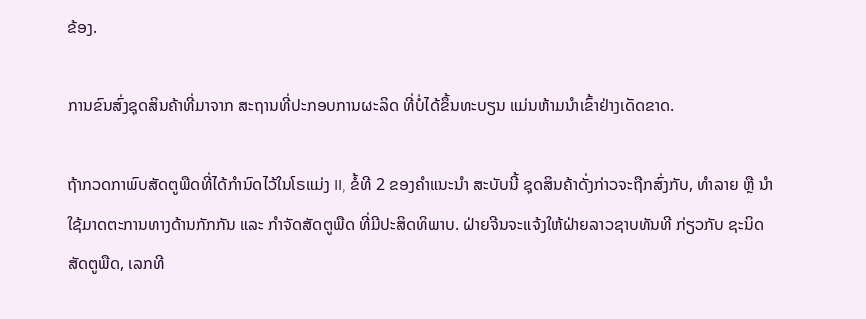ຂ້ອງ.

ການຂົນສົ່ງຊຸດສິນຄ້າທີ່ມາຈາກ ສະຖານທີ່ປະກອບການຜະລິດ ທີ່ບໍ່ໄດ້ຂຶ້ນທະບຽນ ແມ່ນຫ້າມນຳເຂົ້າຢ່າງເດັດຂາດ.

ຖ້າກວດກາພົບສັດຕູພືດທີ່ໄດ້ກຳນົດໄວ້ໃນໂຣແມ່ງ II, ຂໍ້ທີ 2 ຂອງຄຳແນະນຳ ສະບັບນີ້ ຊຸດສິນຄ້າດັ່ງກ່າວຈະຖືກສົ່ງກັບ, ທຳລາຍ ຫຼື ນຳໃຊ້ມາດຕະການທາງດ້ານກັກກັນ ແລະ ກຳຈັດສັດຕູພືດ ທີ່ມີປະສິດທິພາບ. ຝ່າຍຈີນຈະແຈ້ງໃຫ້ຝ່າຍລາວຊາບທັນທີ ກ່ຽວກັບ ຊະນິດສັດຕູພືດ, ເລກທີ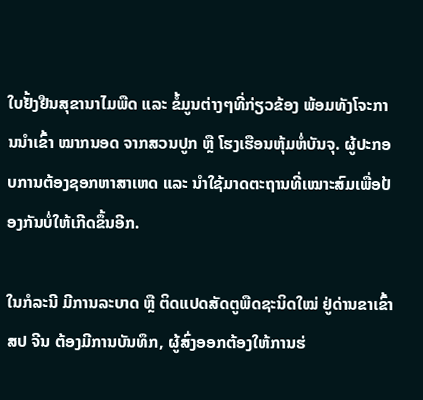ໃບຢັ້ງຢືນສຸຂານາໄມພືດ ແລະ ຂໍ້ມູນຕ່າງໆທີ່ກ່ຽວຂ້ອງ ພ້ອມທັງໂຈະການນຳເຂົ້າ ໝາກນອດ ຈາກສວນປູກ ຫຼື ໂຮງເຮືອນຫຸ້ມຫໍ່ບັນຈຸ. ຜູ້ປະກອບການຕ້ອງຊອກຫາສາເຫດ ແລະ ນຳໃຊ້ມາດຕະຖານທີ່ເໝາະສົມເພື່ອປ້ອງກັນບໍ່ໃຫ້ເກີດຂຶ້ນອີກ.

ໃນກໍລະນີ ມີການລະບາດ ຫຼື ຕິດແປດສັດຕູພືດຊະນິດໃໝ່ ຢູ່ດ່ານຂາເຂົ້າ ສປ ຈີນ ຕ້ອງມີການບັນທຶກ, ຜູ້ສົ່ງອອກຕ້ອງໃຫ້ການຮ່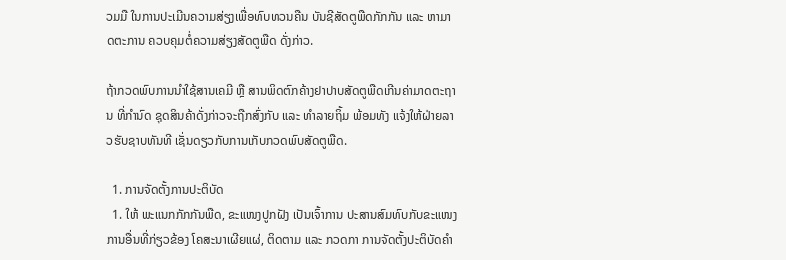ວມມື ໃນການປະເມີນຄວາມສ່ຽງເພື່ອທົບທວນຄືນ ບັນຊີສັດຕູພືດກັກກັນ ແລະ ຫາມາດຕະການ ຄວບຄຸມຕໍ່ຄວາມສ່ຽງສັດຕູພືດ ດັ່ງກ່າວ.

ຖ້າກວດພົບການນຳໃຊ້ສານເຄມີ ຫຼື ສານພິດຕົກຄ້າງຢາປາບສັດຕູພືດເກີນຄ່າມາດຕະຖານ ທີ່ກຳນົດ ຊຸດສິນຄ້າດັ່ງກ່າວຈະຖືກສົ່ງກັບ ແລະ ທຳລາຍຖິ້ມ ພ້ອມທັງ ແຈ້ງໃຫ້ຝ່າຍລາວຮັບຊາບທັນທີ ເຊັ່ນດຽວກັບການເກັບກວດພົບສັດຕູພືດ.

  1. ການຈັດຕັ້ງການປະຕິບັດ
  1. ໃຫ້ ພະແນກກັກກັນພືດ, ຂະແໜງປູກຝັງ ເປັນເຈົ້າການ ປະສານສົມທົບກັບຂະແໜງການອື່ນທີ່ກ່ຽວຂ້ອງ ໂຄສະນາເຜີຍແຜ່, ຕິດຕາມ ແລະ ກວດກາ ການຈັດຕັ້ງປະຕິບັດຄຳ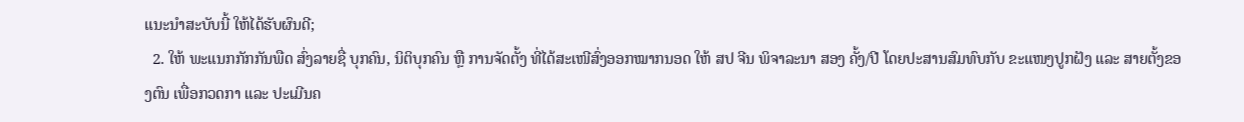ແນະນຳສະບັບນີ້ ໃຫ້ໄດ້ຮັບຜົນດີ;
  2. ໃຫ້ ພະແນກກັກກັນພືດ ສົ່ງລາຍຊື່ ບຸກຄົນ, ນິຕິບຸກຄົນ ຫຼື ການຈັດຕັ້ງ ທີ່ໄດ້ສະເໜີສົ່ງອອກໝາກນອດ ໃຫ້ ສປ ຈີນ ພິຈາລະນາ ສອງ ຄັ້ງ/ປີ ໂດຍປະສານສົມທົບກັບ ຂະແໜງປູກຝັງ ແລະ ສາຍຕັ້ງຂອງຕົນ ເພື່ອກວດກາ ແລະ ປະເມີນຄ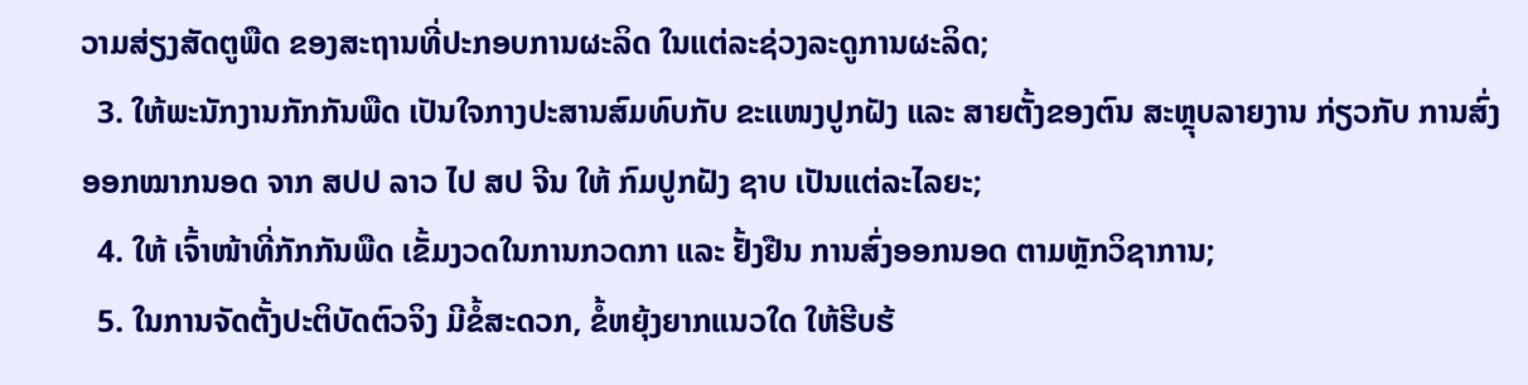ວາມສ່ຽງສັດຕູພືດ ຂອງສະຖານທີ່ປະກອບການຜະລິດ ໃນແຕ່ລະຊ່ວງລະດູການຜະລິດ;
  3. ໃຫ້ພະນັກງານກັກກັນພືດ ເປັນໃຈກາງປະສານສົມທົບກັບ ຂະແໜງປູກຝັງ ແລະ ສາຍຕັ້ງຂອງຕົນ ສະຫຼຸບລາຍງານ ກ່ຽວກັບ ການສົ່ງອອກໝາກນອດ ຈາກ ສປປ ລາວ ໄປ ສປ ຈີນ ໃຫ້ ກົມປູກຝັງ ຊາບ ເປັນແຕ່ລະໄລຍະ;
  4. ໃຫ້ ເຈົ້າໜ້າທີ່ກັກກັນພືດ ເຂັ້ມງວດໃນການກວດກາ ແລະ ຢັ້ງຢືນ ການສົ່ງອອກນອດ ຕາມຫຼັກວິຊາການ;
  5. ໃນການຈັດຕັ້ງປະຕິບັດຕົວຈິງ ມີຂໍ້ສະດວກ, ຂໍ້ຫຍຸ້ງຍາກແນວໃດ ໃຫ້ຮີບຮ້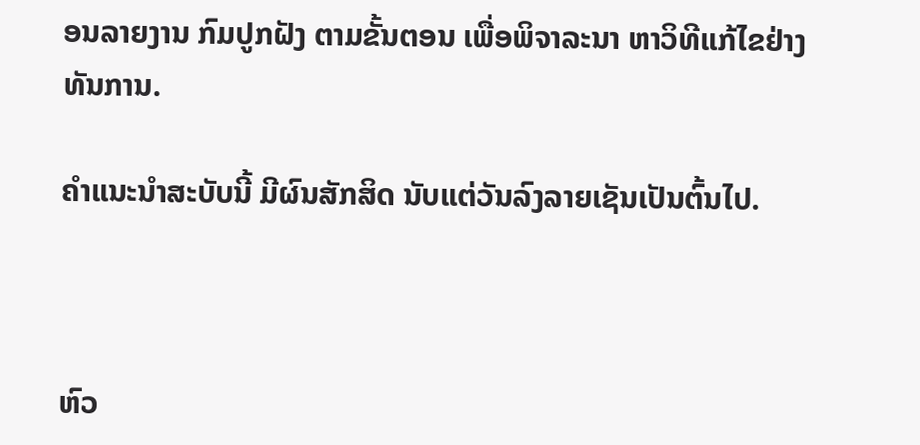ອນລາຍງານ ກົມປູກຝັງ ຕາມຂັ້ນຕອນ ເພື່ອພິຈາລະນາ ຫາວິທີແກ້ໄຂຢ່າງທັນການ.

ຄຳແນະນຳສະບັບນີ້ ມີຜົນສັກສິດ ນັບແຕ່ວັນລົງລາຍເຊັນເປັນຕົ້ນໄປ.



ຫົວ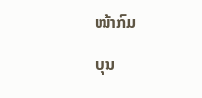ໜ້າກົມ

ບຸນ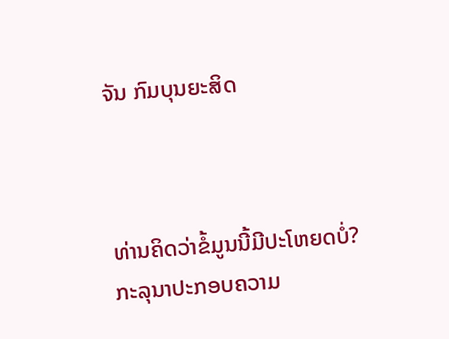ຈັນ ກົມບຸນຍະສິດ



ທ່ານຄິດວ່າຂໍ້ມູນນີ້ມີປະໂຫຍດບໍ່?
ກະລຸນາປະກອບຄວາມ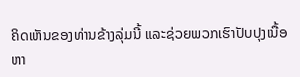ຄິດເຫັນຂອງທ່ານຂ້າງລຸ່ມນີ້ ແລະຊ່ວຍພວກເຮົາປັບປຸງເນື້ອຫາ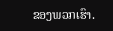ຂອງພວກເຮົາ.